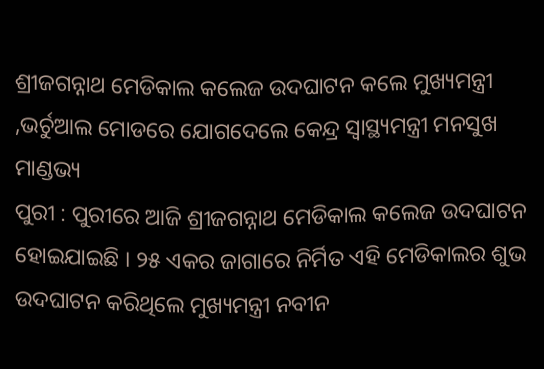ଶ୍ରୀଜଗନ୍ନାଥ ମେଡିକାଲ କଲେଜ ଉଦଘାଟନ କଲେ ମୁଖ୍ୟମନ୍ତ୍ରୀ ,ଭର୍ଚୁଆଲ ମୋଡରେ ଯୋଗଦେଲେ କେନ୍ଦ୍ର ସ୍ୱାସ୍ଥ୍ୟମନ୍ତ୍ରୀ ମନସୁଖ ମାଣ୍ଡଭ୍ୟ
ପୁରୀ : ପୁରୀରେ ଆଜି ଶ୍ରୀଜଗନ୍ନାଥ ମେଡିକାଲ କଲେଜ ଉଦଘାଟନ ହୋଇଯାଇଛି । ୨୫ ଏକର ଜାଗାରେ ନିର୍ମିତ ଏହି ମେଡିକାଲର ଶୁଭ ଉଦଘାଟନ କରିଥିଲେ ମୁଖ୍ୟମନ୍ତ୍ରୀ ନବୀନ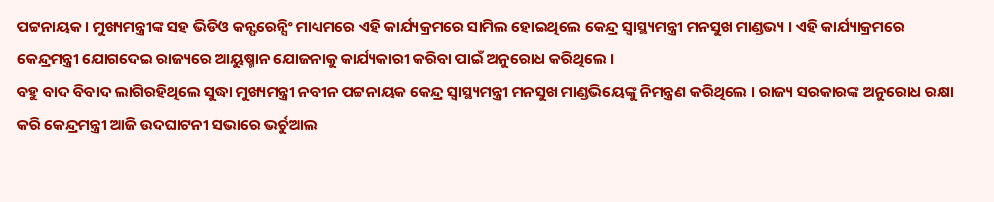ପଟ୍ଟନାୟକ । ମୁଖ୍ୟମନ୍ତ୍ରୀଙ୍କ ସହ ଭିଡିଓ କନ୍ଫରେନ୍ସିଂ ମାଧ୍ୟମରେ ଏହି କାର୍ଯ୍ୟକ୍ରମରେ ସାମିଲ ହୋଇଥିଲେ କେନ୍ଦ୍ର ସ୍ୱାସ୍ଥ୍ୟମନ୍ତ୍ରୀ ମନସୁଖ ମାଣ୍ଡଭ୍ୟ । ଏହି କାର୍ଯ୍ୟାକ୍ରମରେ କେନ୍ଦ୍ରମନ୍ତ୍ରୀ ଯୋଗଦେଇ ରାଜ୍ୟରେ ଆୟୁଷ୍ମାନ ଯୋଜନାକୁ କାର୍ଯ୍ୟକାରୀ କରିବା ପାଇଁ ଅନୁରୋଧ କରିଥିଲେ ।
ବହୁ ବାଦ ବିବାଦ ଲାଗିରହିଥିଲେ ସୁଦ୍ଧା ମୁଖ୍ୟମନ୍ତ୍ରୀ ନବୀନ ପଟ୍ଟନାୟକ କେନ୍ଦ୍ର ସ୍ୱାସ୍ଥ୍ୟମନ୍ତ୍ରୀ ମନସୁଖ ମାଣ୍ଡଭିୟେଙ୍କୁ ନିମନ୍ତ୍ରଣ କରିଥିଲେ । ରାଜ୍ୟ ସରକାରଙ୍କ ଅନୁରୋଧ ରକ୍ଷା କରି କେନ୍ଦ୍ରମନ୍ତ୍ରୀ ଆଜି ଉଦଘାଟନୀ ସଭାରେ ଭର୍ଚୁଆଲ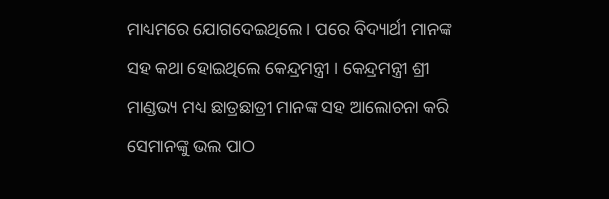ମାଧ୍ୟମରେ ଯୋଗଦେଇଥିଲେ । ପରେ ବିଦ୍ୟାର୍ଥୀ ମାନଙ୍କ ସହ କଥା ହୋଇଥିଲେ କେନ୍ଦ୍ରମନ୍ତ୍ରୀ । କେନ୍ଦ୍ରମନ୍ତ୍ରୀ ଶ୍ରୀ ମାଣ୍ଡଭ୍ୟ ମଧ୍ୟ ଛାତ୍ରଛାତ୍ରୀ ମାନଙ୍କ ସହ ଆଲୋଚନା କରି ସେମାନଙ୍କୁ ଭଲ ପାଠ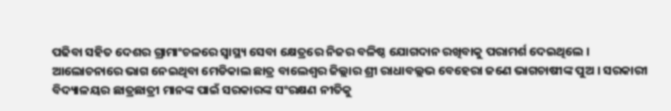ପଢିବା ସହିତ ଦେଶର ଗ୍ରାମାଂଚଳରେ ସ୍ବାସ୍ଥ୍ୟ ସେବା କ୍ଷେତ୍ରରେ ନିଜର ବଳିଷ୍ଠ ଯୋଗଦାନ ରଖିବାକୁ ପରାମର୍ଶ ଦେଇଥିଲେ ।
ଆଲୋଚନାରେ ଭାଗ ନେଇଥିବା ମେଡିକାଲ ଛାତ୍ର ବାଲେଶ୍ବର ଜିଲ୍ଲାର ଶ୍ରୀ ରାଧାବଲ୍ଲଭ ବେହେରା ଜଣେ ଭାଗଚାଷୀଙ୍କ ପୁଅ । ସରକାରୀ ବିଦ୍ୟାଳୟର ଛାତ୍ରଛାତ୍ରୀ ମାନଙ୍କ ପାଇଁ ସରକାରଙ୍କ ସଂରକ୍ଷଣ ନୀତିକୁ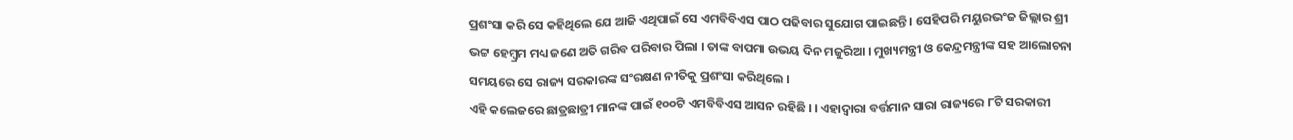ପ୍ରଶଂସା କରି ସେ କହିଥିଲେ ଯେ ଆଜି ଏଥିପାଇଁ ସେ ଏମବିବିଏସ ପାଠ ପଢିବାର ସୁଯୋଗ ପାଇଛନ୍ତି । ସେହିପରି ମୟୁରଭଂଜ ଜିଲ୍ଲାର ଶ୍ରୀ ଭଟ୍ଟ ହେମ୍ବ୍ରମ ମଧ୍ୟ ଜଣେ ଅତି ଗରିବ ପରିବାର ପିଲା । ତାଙ୍କ ବାପମା ଉଭୟ ଦିନ ମଜୁରିଆ । ମୁଖ୍ୟମନ୍ତ୍ରୀ ଓ କେନ୍ଦ୍ରମନ୍ତ୍ରୀଙ୍କ ସହ ଆଲୋଚନା ସମୟରେ ସେ ରାଜ୍ୟ ସରକାରଙ୍କ ସଂରକ୍ଷଣ ନୀତିକୁ ପ୍ରଶଂସା କରିଥିଲେ ।
ଏହି କଲେଜରେ ଛାତ୍ରଛାତ୍ରୀ ମାନଙ୍କ ପାଇଁ ୧୦୦ଟି ଏମବିବିଏସ ଆସନ ରହିଛି । । ଏହାଦ୍ବାରା ବର୍ତ୍ତମାନ ସାରା ରାଜ୍ୟରେ ୮ଟି ସରକାରୀ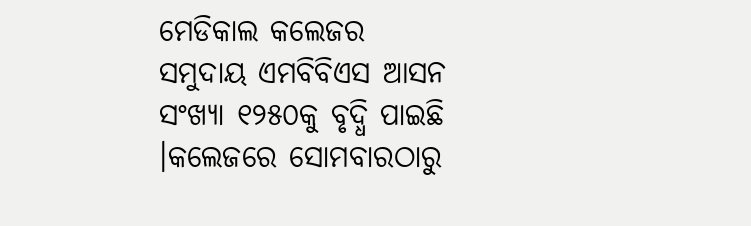ମେଡିକାଲ କଲେଜର ସମୁଦାୟ ଏମବିବିଏସ ଆସନ ସଂଖ୍ୟା ୧୨୫୦କୁ ବୃଦ୍ଧି ପାଇଛି ।କଲେଜରେ ସୋମବାରଠାରୁ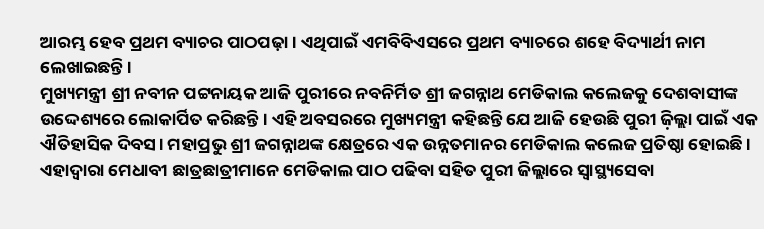ଆରମ୍ଭ ହେବ ପ୍ରଥମ ବ୍ୟାଚର ପାଠପଢ଼ା । ଏଥିପାଇଁ ଏମବିବିଏସରେ ପ୍ରଥମ ବ୍ୟାଚରେ ଶହେ ବିଦ୍ୟାର୍ଥୀ ନାମ ଲେଖାଇଛନ୍ତି ।
ମୁଖ୍ୟମନ୍ତ୍ରୀ ଶ୍ରୀ ନବୀନ ପଟ୍ଟନାୟକ ଆଜି ପୁରୀରେ ନବନିର୍ମିତ ଶ୍ରୀ ଜଗନ୍ନାଥ ମେଡିକାଲ କଲେଜକୁ ଦେଶବାସୀଙ୍କ ଉଦ୍ଦେଶ୍ୟରେ ଲୋକାର୍ପିତ କରିଛନ୍ତି । ଏହି ଅବସରରେ ମୁଖ୍ୟମନ୍ତ୍ରୀ କହିଛନ୍ତି ଯେ ଆଜି ହେଉଛି ପୁରୀ ଜ଼ିଲ୍ଲା ପାଇଁ ଏକ ଐତିହାସିକ ଦିବସ। ମହାପ୍ରଭୁ ଶ୍ରୀ ଜଗନ୍ନାଥଙ୍କ କ୍ଷେତ୍ରରେ ଏକ ଉନ୍ନତମାନର ମେଡିକାଲ କଲେଜ ପ୍ରତିଷ୍ଠା ହୋଇଛି । ଏହାଦ୍ବାରା ମେଧାବୀ ଛାତ୍ରଛାତ୍ରୀମାନେ ମେଡିକାଲ ପାଠ ପଢିବା ସହିତ ପୁରୀ ଜିଲ୍ଲାରେ ସ୍ବାସ୍ଥ୍ୟସେବା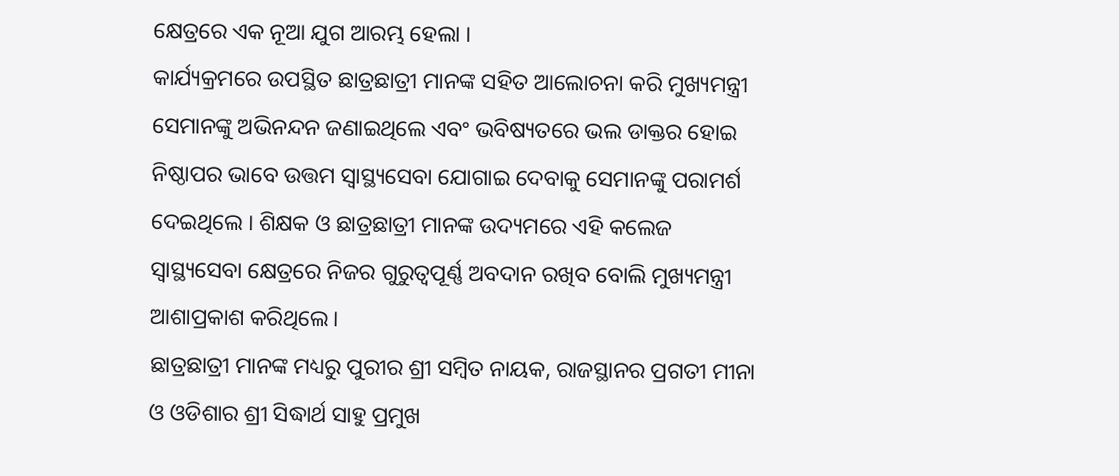କ୍ଷେତ୍ରରେ ଏକ ନୂଆ ଯୁଗ ଆରମ୍ଭ ହେଲା ।
କାର୍ଯ୍ୟକ୍ରମରେ ଉପସ୍ଥିତ ଛାତ୍ରଛାତ୍ରୀ ମାନଙ୍କ ସହିତ ଆଲୋଚନା କରି ମୁଖ୍ୟମନ୍ତ୍ରୀ ସେମାନଙ୍କୁ ଅଭିନନ୍ଦନ ଜଣାଇଥିଲେ ଏବଂ ଭବିଷ୍ୟତରେ ଭଲ ଡାକ୍ତର ହୋଇ ନିଷ୍ଠାପର ଭାବେ ଉତ୍ତମ ସ୍ବାସ୍ଥ୍ୟସେବା ଯୋଗାଇ ଦେବାକୁ ସେମାନଙ୍କୁ ପରାମର୍ଶ ଦେଇଥିଲେ । ଶିକ୍ଷକ ଓ ଛାତ୍ରଛାତ୍ରୀ ମାନଙ୍କ ଉଦ୍ୟମରେ ଏହି କଲେଜ ସ୍ବାସ୍ଥ୍ୟସେବା କ୍ଷେତ୍ରରେ ନିଜର ଗୁରୁତ୍ବପୂର୍ଣ୍ଣ ଅବଦାନ ରଖିବ ବୋଲି ମୁଖ୍ୟମନ୍ତ୍ରୀ ଆଶାପ୍ରକାଶ କରିଥିଲେ।
ଛାତ୍ରଛାତ୍ରୀ ମାନଙ୍କ ମଧ୍ୟରୁ ପୁରୀର ଶ୍ରୀ ସମ୍ବିତ ନାୟକ, ରାଜସ୍ଥାନର ପ୍ରଗତୀ ମୀନା ଓ ଓଡିଶାର ଶ୍ରୀ ସିଦ୍ଧାର୍ଥ ସାହୁ ପ୍ରମୁଖ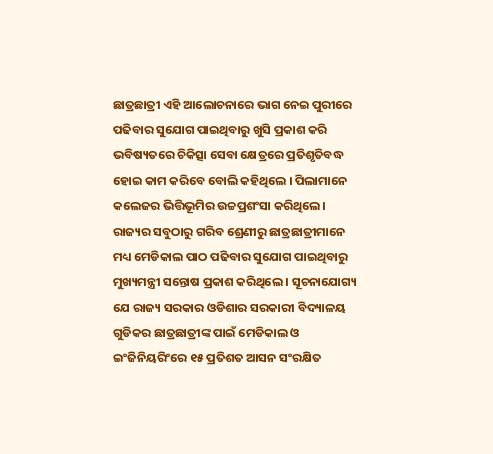ଛାତ୍ରଛାତ୍ରୀ ଏହି ଆଲୋଚନାରେ ଭାଗ ନେଇ ପୁରୀରେ ପଢିବାର ସୁଯୋଗ ପାଇଥିବାରୁ ଖୁସି ପ୍ରକାଶ କରି ଭବିଷ୍ୟତରେ ଚିକିତ୍ସା ସେବା କ୍ଷେତ୍ରରେ ପ୍ରତିଶୃତିବଦ୍ଧ ହୋଇ କାମ କରିବେ ବୋଲି କହିଥିଲେ । ପିଲାମାନେ କଲେଜର ଭିତ୍ତିଭୂମିର ଉଚ୍ଚପ୍ରଶଂସା କରିଥିଲେ।
ରାଜ୍ୟର ସବୁଠାରୁ ଗରିବ ଶ୍ରେଣୀରୁ ଛାତ୍ରଛାତ୍ରୀମାନେ ମଧ୍ୟ ମେଡିକାଲ ପାଠ ପଢିବାର ସୁଯୋଗ ପାଇଥିବାରୁ ମୁଖ୍ୟମନ୍ତ୍ରୀ ସନ୍ତୋଷ ପ୍ରକାଶ କରିଥିଲେ । ସୂଚନାଯୋଗ୍ୟ ଯେ ରାଜ୍ୟ ସରକାର ଓଡିଶାର ସରକାରୀ ବିଦ୍ୟାଳୟ ଗୁଡିକର ଛାତ୍ରଛାତ୍ରୀଙ୍କ ପାଇଁ ମେଡିକାଲ ଓ ଇଂଜିନିୟରିଂରେ ୧୫ ପ୍ରତିଶତ ଆସନ ସଂରକ୍ଷିତ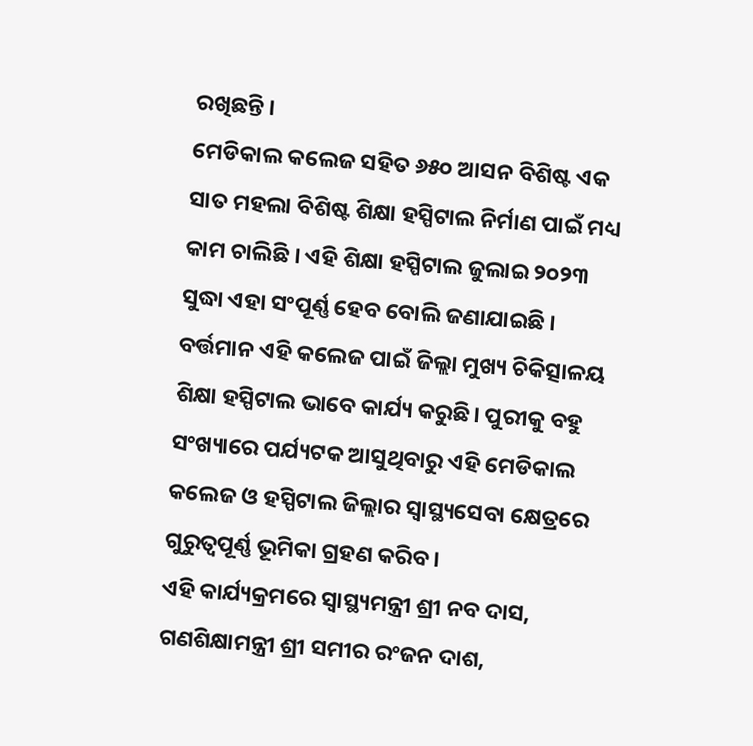ରଖିଛନ୍ତି ।
ମେଡିକାଲ କଲେଜ ସହିତ ୬୫୦ ଆସନ ବିଶିଷ୍ଟ ଏକ ସାତ ମହଲା ବିଶିଷ୍ଟ ଶିକ୍ଷା ହସ୍ପିଟାଲ ନିର୍ମାଣ ପାଇଁ ମଧ୍ୟ କାମ ଚାଲିଛି । ଏହି ଶିକ୍ଷା ହସ୍ପିଟାଲ ଜୁଲାଇ ୨୦୨୩ ସୁଦ୍ଧା ଏହା ସଂପୂର୍ଣ୍ଣ ହେବ ବୋଲି ଜଣାଯାଇଛି । ବର୍ତ୍ତମାନ ଏହି କଲେଜ ପାଇଁ ଜିଲ୍ଲା ମୁଖ୍ୟ ଚିକିତ୍ସାଳୟ ଶିକ୍ଷା ହସ୍ପିଟାଲ ଭାବେ କାର୍ଯ୍ୟ କରୁଛି। ପୁରୀକୁ ବହୁ ସଂଖ୍ୟାରେ ପର୍ଯ୍ୟଟକ ଆସୁଥିବାରୁ ଏହି ମେଡିକାଲ କଲେଜ ଓ ହସ୍ପିଟାଲ ଜିଲ୍ଲାର ସ୍ବାସ୍ଥ୍ୟସେବା କ୍ଷେତ୍ରରେ ଗୁରୁତ୍ବପୂର୍ଣ୍ଣ ଭୂମିକା ଗ୍ରହଣ କରିବ।
ଏହି କାର୍ଯ୍ୟକ୍ରମରେ ସ୍ବାସ୍ଥ୍ୟମନ୍ତ୍ରୀ ଶ୍ରୀ ନବ ଦାସ, ଗଣଶିକ୍ଷାମନ୍ତ୍ରୀ ଶ୍ରୀ ସମୀର ରଂଜନ ଦାଶ,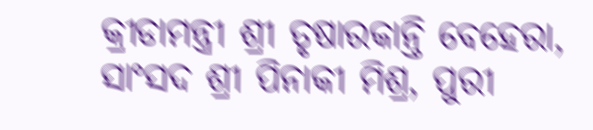କ୍ରୀଡାମନ୍ତ୍ରୀ ଶ୍ରୀ ତୃଷାରକାନ୍ତି ବେହେରା, ସାଂସଦ ଶ୍ରୀ ପିନାକୀ ମିଶ୍ର, ପୁରୀ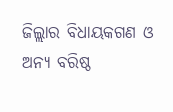ଜିଲ୍ଲାର ବିଧାୟକଗଣ ଓ ଅନ୍ୟ ବରିଷ୍ଠ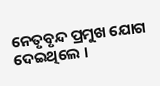ନେତୃବୃନ୍ଦ ପ୍ରମୁଖ ଯୋଗ ଦେଇଥିଲେ ।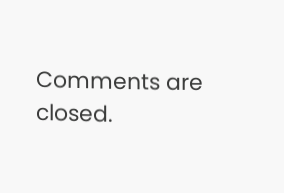Comments are closed.